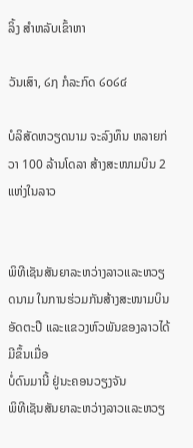ລິ້ງ ສຳຫລັບເຂົ້າຫາ

ວັນເສົາ, ໒໗ ກໍລະກົດ ໒໐໒໔

ບໍລິສັດຫວຽດນາມ ຈະລົງທຶນ ຫລາຍກ່ວາ 100 ລ້ານໂດລາ ສ້າງສະໜາມບິນ 2 ແຫ່ງໃນລາວ


ພິທີເຊັນສັນຍາລະຫວ່າງລາວແລະຫວຽດນາມ ໃນການຮ່ວມກັນສ້າງສະໜາມບິນ ອັດຕະປື ແລະແຂວງຫົວພັນຂອງລາວໄດ້ມີຂຶ້ນເມື່ອ
ບໍ່ດົນມານີ້ ຢູ່ນະຄອນວຽງຈັນ
ພິທີເຊັນສັນຍາລະຫວ່າງລາວແລະຫວຽ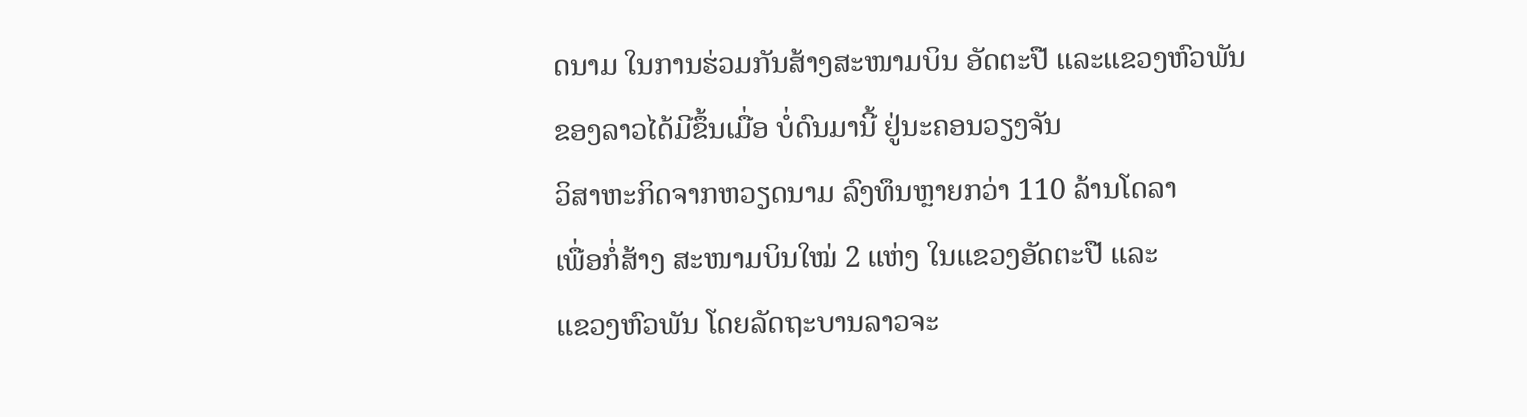ດນາມ ໃນການຮ່ວມກັນສ້າງສະໜາມບິນ ອັດຕະປື ແລະແຂວງຫົວພັນຂອງລາວໄດ້ມີຂຶ້ນເມື່ອ ບໍ່ດົນມານີ້ ຢູ່ນະຄອນວຽງຈັນ
ວິສາຫະກິດຈາກຫວຽດນາມ ລົງທຶນຫຼາຍກວ່າ 110 ລ້ານໂດລາ
ເພື່ອກໍ່ສ້າງ ສະໜາມບິນໃໝ່ 2 ແຫ່ງ ໃນແຂວງອັດຕະປື ແລະ
ແຂວງຫົວພັນ ໂດຍລັດຖະບານລາວຈະ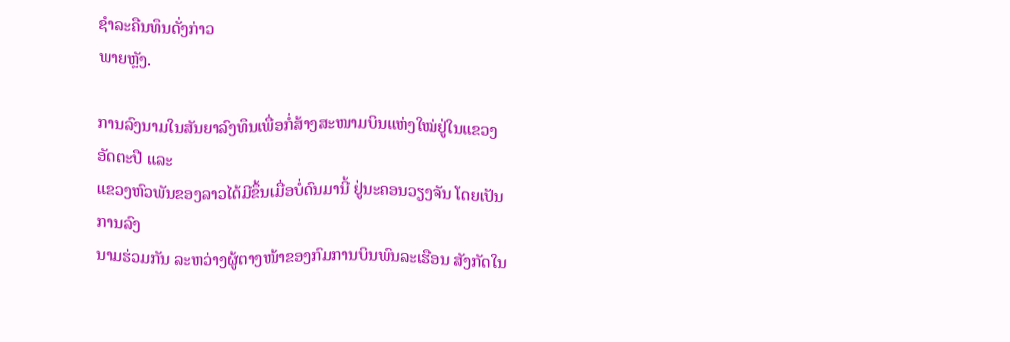ຊໍາລະຄືນທຶນດັ່ງກ່າວ
ພາຍຫຼັງ.

ການລົງນາມໃນສັນຍາລົງທຶນເພື່ອກໍ່ສ້າງສະໜາມບິນແຫ່ງໃໝ່ຢູ່ໃນແຂວງອັດຕະປື ແລະ
ແຂວງຫົວພັນຂອງລາວໄດ້ມີຂຶ້ນເມື່ອບໍ່ດົນມານີ້ ຢູ່ນະຄອນວຽງຈັນ ໂດຍເປັນການລົງ
ນາມຮ່ວມກັນ ລະຫວ່າງຜູ້ຕາງໜ້າຂອງກົມການບິນພົນລະເຮືອນ ສັງກັດໃນ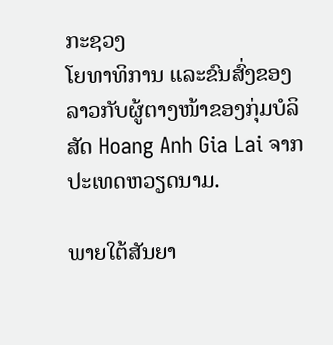ກະຊວງ
ໂຍທາທິການ ແລະຂົນສົ່ງຂອງລາວກັບຜູ້ຕາງໜ້າຂອງກຸ່ມບໍລິສັດ Hoang Anh Gia Lai ຈາກປະເທດຫວຽດນາມ.

ພາຍໃຕ້ສັນຍາ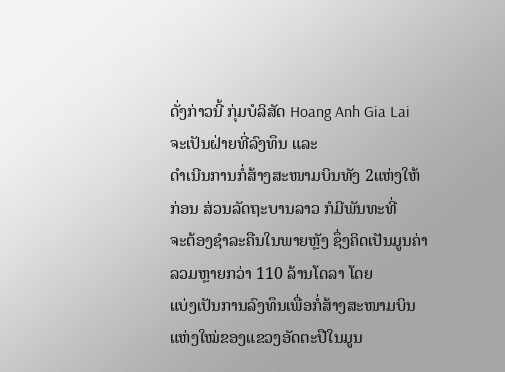ດັ່ງກ່າວນີ້ ກຸ່ມບໍລິສັດ Hoang Anh Gia Lai ຈະເປັນຝ່າຍທີ່ລົງທຶນ ແລະ
ດໍາເນີນການກໍ່ສ້າງສະໜາມບິນທັງ 2ແຫ່ງໃຫ້ກ່ອນ ສ່ວນລັດຖະບານລາວ ກໍມີພັນທະທີ່
ຈະຕ້ອງຊໍາລະຄືນໃນພາຍຫຼັງ ຊຶ່ງຄິດເປັນມູນຄ່າລວມຫຼາຍກວ່າ 110 ລ້ານໂດລາ ໂດຍ
ແບ່ງເປັນການລົງທຶນເພື່ອກໍ່ສ້າງສະໜາມບິນແຫ່ງໃໝ່ຂອງແຂວງອັດຕະປືໃນມູນ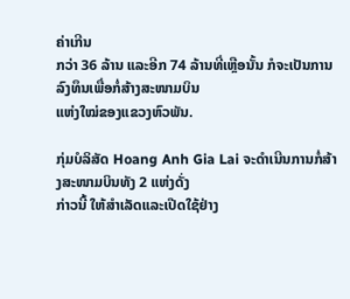ຄ່າເກີນ
ກວ່າ 36 ລ້ານ ແລະອີກ 74 ລ້ານທີ່ເຫຼືອນັ້ນ ກໍຈະເປັນການລົງທຶນເພື່ອກໍ່ສ້າງສະໜາມບິນ
ແຫ່ງໃໝ່ຂອງແຂວງຫົວພັນ.

ກຸ່ມບໍລິສັດ Hoang Anh Gia Lai ຈະດໍາເນີນການກໍ່ສ້າງສະໜາມບິນທັງ 2 ແຫ່ງດັ່ງ
ກ່າວນີ້ ໃຫ້ສໍາເລັດແລະເປີດໃຊ້ຢ່າງ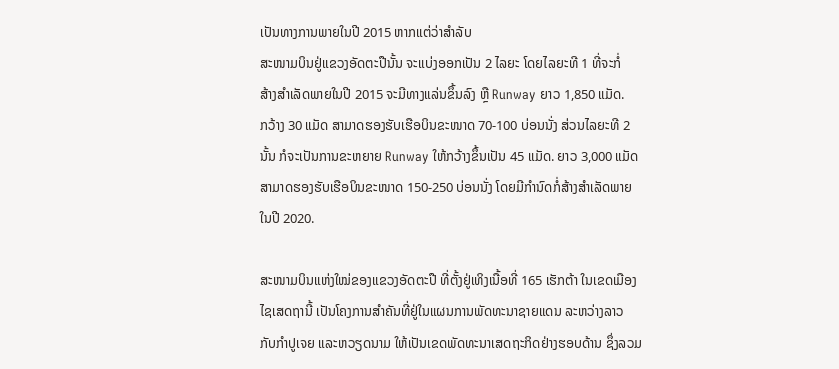ເປັນທາງການພາຍໃນປີ 2015 ຫາກແຕ່ວ່າສໍາລັບ
ສະໜາມບິນຢູ່ແຂວງອັດຕະປືນັ້ນ ຈະແບ່ງອອກເປັນ 2 ໄລຍະ ໂດຍໄລຍະທີ 1 ທີ່ຈະກໍ່
ສ້າງສໍາເລັດພາຍໃນປີ 2015 ຈະມີທາງແລ່ນຂຶ້ນລົງ ຫຼື Runway ຍາວ 1,850 ແມັດ.
ກວ້າງ 30 ແມັດ ສາມາດຮອງຮັບເຮືອບິນຂະໜາດ 70-100 ບ່ອນນັ່ງ ສ່ວນໄລຍະທີ 2
ນັ້ນ ກໍຈະເປັນການຂະຫຍາຍ Runway ໃຫ້ກວ້າງຂຶ້ນເປັນ 45 ແມັດ. ຍາວ 3,000 ແມັດ
ສາມາດຮອງຮັບເຮືອບິນຂະໜາດ 150-250 ບ່ອນນັ່ງ ໂດຍມີກໍານົດກໍ່ສ້າງສໍາເລັດພາຍ
ໃນປີ 2020.

ສະໜາມບິນແຫ່ງໃໝ່ຂອງແຂວງອັດຕະປື ທີ່ຕັ້ງຢູ່ເທິງເນື້ອທີ່ 165 ເຮັກຕ້າ ໃນເຂດເມືອງ
ໄຊເສດຖານີ້ ເປັນໂຄງການສໍາຄັນທີ່ຢູ່ໃນແຜນການພັດທະນາຊາຍແດນ ລະຫວ່າງລາວ
ກັບກໍາປູເຈຍ ແລະຫວຽດນາມ ໃຫ້ເປັນເຂດພັດທະນາເສດຖະກິດຢ່າງຮອບດ້ານ ຊຶ່ງລວມ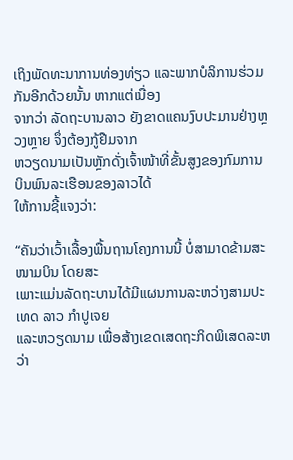ເຖິງພັດທະນາການທ່ອງທ່ຽວ ແລະພາກບໍລິການຮ່ວມກັນອີກດ້ວຍນັ້ນ ຫາກແຕ່ເນື່ອງ
ຈາກວ່າ ລັດຖະບານລາວ ຍັງຂາດແຄນງົບປະມານຢ່າງຫຼວງຫຼາຍ ຈຶ່ງຕ້ອງກູ້ຢືມຈາກ
ຫວຽດນາມເປັນຫຼັກດັ່ງເຈົ້າໜ້າທີ່ຂັ້ນສູງຂອງກົມການບິນພົນລະເຮືອນຂອງລາວໄດ້
ໃຫ້ການຊີ້ແຈງວ່າ:

“ຄັນວ່າເວົ້າເລື້ອງພື້ນຖານໂຄງການນີ້ ບໍ່ສາມາດຂ້າມສະໜາມບິນ ໂດຍສະ
ເພາະແມ່ນລັດຖະບານໄດ້ມີແຜນການລະຫວ່າງສາມປະເທດ ລາວ ກໍາປູເຈຍ
ແລະຫວຽດນາມ ເພື່ອສ້າງເຂດເສດຖະກິດພິເສດລະຫວ່າ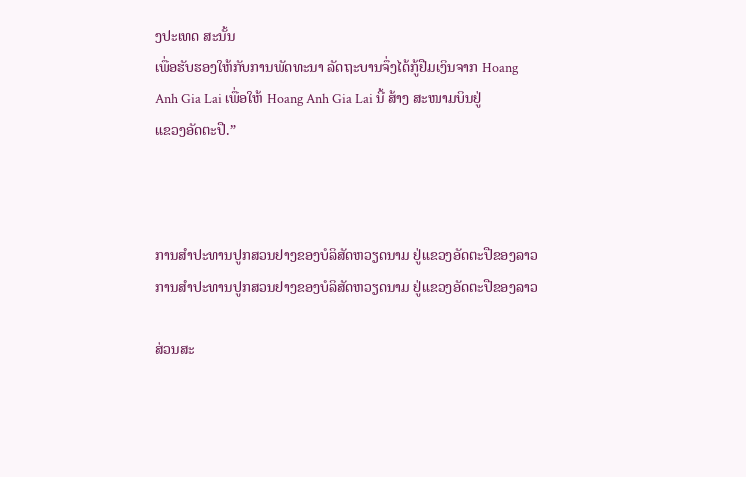ງປະເທດ ສະນັ້ນ
ເພື່ອຮັບຮອງໃຫ້ກັບການພັດທະນາ ລັດຖະບານຈຶ່ງໄດ້ກູ້ຢືມເງິນຈາກ Hoang
Anh Gia Lai ເພື່ອໃຫ້ Hoang Anh Gia Lai ນີ້ ສ້າງ ສະໜາມບິນຢູ່
ແຂວງອັດຕະປື.”



ການສໍາປະທານປູກສວນຢາງຂອງບໍລິສັດຫວຽດນາມ ຢູ່ແຂວງອັດຕະປືຂອງລາວ
ການສໍາປະທານປູກສວນຢາງຂອງບໍລິສັດຫວຽດນາມ ຢູ່ແຂວງອັດຕະປືຂອງລາວ

ສ່ວນສະ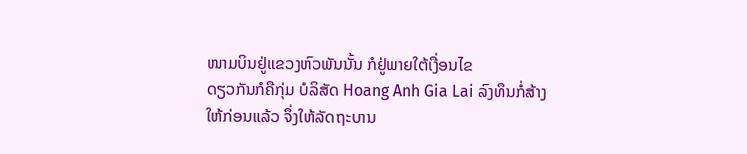ໜາມບິນຢູ່ແຂວງຫົວພັນນັ້ນ ກໍຢູ່ພາຍໃຕ້ເງື່ອນໄຂ
ດຽວກັນກໍຄືກຸ່ມ ບໍລິສັດ Hoang Anh Gia Lai ລົງທຶນກໍ່ສ້າງ
ໃຫ້ກ່ອນແລ້ວ ຈຶ່ງໃຫ້ລັດຖະບານ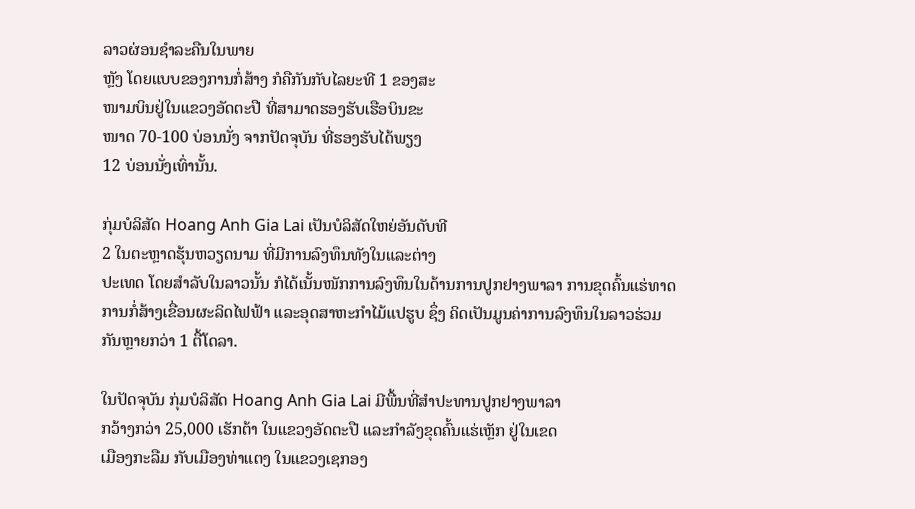ລາວຜ່ອນຊໍາລະຄືນໃນພາຍ
ຫຼັງ ໂດຍແບບຂອງການກໍ່ສ້າງ ກໍຄືກັນກັບໄລຍະທີ 1 ຂອງສະ
ໜາມບິນຢູ່ໃນແຂວງອັດຕະປື ທີ່ສາມາດຮອງຮັບເຮືອບິນຂະ
ໜາດ 70-100 ບ່ອນນັ່ງ ຈາກປັດຈຸບັນ ທີ່ຮອງຮັບໄດ້ພຽງ
12 ບ່ອນນັ່ງເທົ່ານັ້ນ.

ກຸ່ມບໍລິສັດ Hoang Anh Gia Lai ເປັນບໍລິສັດໃຫຍ່ອັນດັບທີ
2 ໃນຕະຫຼາດຮຸ້ນຫວຽດນາມ ທີ່ມີການລົງທຶນທັງໃນແລະຕ່າງ
ປະເທດ ໂດຍສໍາລັບໃນລາວນັ້ນ ກໍໄດ້ເນັ້ນໜັກການລົງທຶນໃນດ້ານການປູກຢາງພາລາ ການຂຸດຄົ້ນແຮ່ທາດ ການກໍ່ສ້າງເຂື່ອນຜະລິດໄຟຟ້າ ແລະອຸດສາຫະກໍາໄມ້ແປຮູບ ຊຶ່ງ ຄິດເປັນມູນຄ່າການລົງທຶນໃນລາວຮ່ວມກັນຫຼາຍກວ່າ 1 ຕື້ໂດລາ.

ໃນປັດຈຸບັນ ກຸ່ມບໍລິສັດ Hoang Anh Gia Lai ມີພື້ນທີ່ສໍາປະທານປູກຢາງພາລາ
ກວ້າງກວ່າ 25,000 ເຮັກຕ້າ ໃນແຂວງອັດຕະປື ແລະກໍາລັງຂຸດຄົ້ນແຮ່ເຫຼັກ ຢູ່ໃນເຂດ
ເມືອງກະລືມ ກັບເມືອງທ່າແຕງ ໃນແຂວງເຊກອງ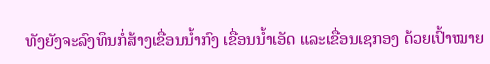ທັງຍັງຈະລົງທຶນກໍ່ສ້າງເຂື່ອນນໍ້າກົງ ເຂື່ອນນໍ້າເອັດ ແລະເຂື່ອນເຊກອງ ດ້ວຍເປົ້າໝາຍ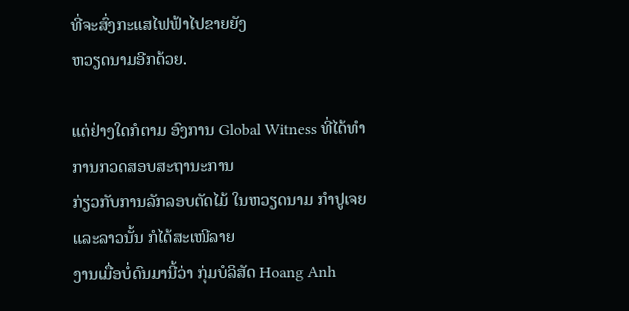ທີ່ຈະສົ່ງກະແສໄຟຟ້າໄປຂາຍຍັງ
ຫວຽດນາມອີກດ້ວຍ.

ແຕ່ຢ່າງໃດກໍຕາມ ອົງການ Global Witness ທີ່ໄດ້ທໍາການກວດສອບສະຖານະການ
ກ່ຽວກັບການລັກລອບຕັດໄມ້ ໃນຫວຽດນາມ ກໍາປູເຈຍ ແລະລາວນັ້ນ ກໍໄດ້ສະເໜີລາຍ
ງານເມື່ອບໍ່ດົນມານີ້ວ່າ ກຸ່ມບໍລິສັດ Hoang Anh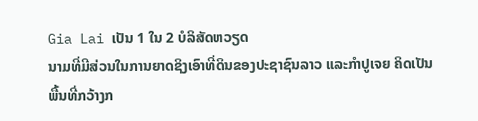Gia Lai ເປັນ 1 ໃນ 2 ບໍລິສັດຫວຽດ
ນາມທີ່ມີສ່ວນໃນການຍາດຊິງເອົາທີ່ດິນຂອງປະຊາຊົນລາວ ແລະກໍາປູເຈຍ ຄິດເປັນ
ພື້ນທີ່ກວ້າງກ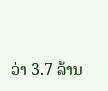ວ່າ 3.7 ລ້ານ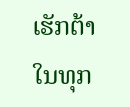ເຮັກຕ້າໃນທຸກ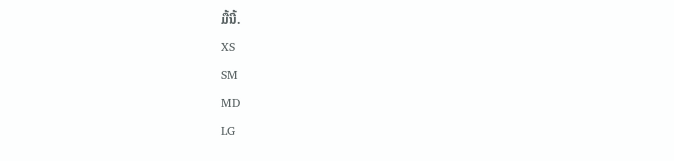ມື້ນີ້.
XS
SM
MD
LG